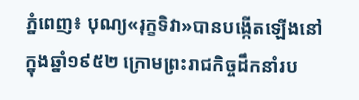ភ្នំពេញ៖ បុណ្យ«រុក្ខទិវា»បានបង្កើតឡើងនៅក្នុងឆ្នាំ១៩៥២ ក្រោមព្រះរាជកិច្ចដឹកនាំរប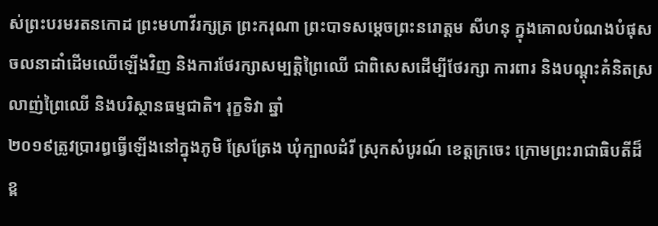ស់ព្រះបរមរតនកោដ ព្រះមហាវីរក្សត្រ ព្រះករុណា ព្រះបាទសម្តេចព្រះនរោត្តម សីហនុ ក្នុងគោលបំណងបំផុសចលនាដាំដើមឈើឡើងវិញ និងការថែរក្សាសម្បត្ដិព្រៃឈើ ជាពិសេសដើម្បីថែរក្សា ការពារ និងបណ្តុះគំនិតស្រលាញ់ព្រៃឈើ និងបរិស្ថានធម្មជាតិ។ រុក្ខទិវា ឆ្នាំ
២០១៩ត្រូវប្រារព្ធធ្វើឡើងនៅក្នុងភូមិ ស្រែត្រែង ឃុំក្បាលដំរី ស្រុកសំបូរណ៍ ខេត្តក្រចេះ ក្រោមព្រះរាជាធិបតីដ៏ខ្ព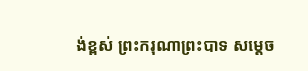ង់ខ្ពស់ ព្រះករុណាព្រះបាទ សម្តេច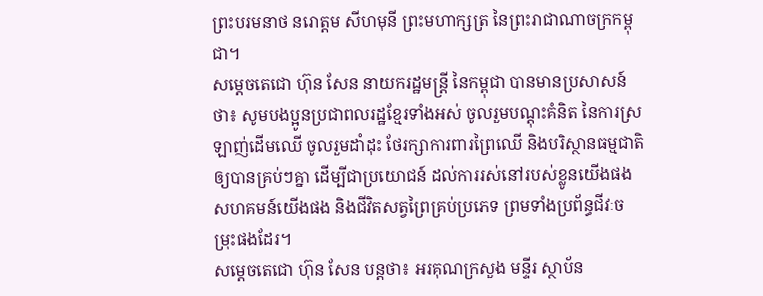ព្រះបរមនាថ នរោត្តម សីហមុនី ព្រះមហាក្សត្រ នៃព្រះរាជាណាចក្រកម្ពុជា។
សម្តេចតេជោ ហ៊ុន សែន នាយករដ្ឋមន្ត្រី នៃកម្ពុជា បានមានប្រសាសន៍ថា៖ សូមបងប្អូនប្រជាពលរដ្ឋខ្មែរទាំងអស់ ចូលរួមបណ្តុះគំនិត នៃការស្រឡាញ់ដើមឈើ ចូលរួមដាំដុះ ថែរក្សាការពារព្រៃឈើ និងបរិស្ថានធម្មជាតិឲ្យបានគ្រប់ៗគ្នា ដើម្បីជាប្រយោជន៍ ដល់ការរស់នៅរបស់ខ្លូនយើងផង សហគមន៍យើងផង និងជីវិតសត្វព្រៃគ្រប់ប្រភេទ ព្រមទាំងប្រព័ន្ធជីវៈចម្រុះផងដែរ។
សម្តេចតេជោ ហ៊ុន សែន បន្តថា៖ អរគុណក្រសួង មន្ទីរ ស្ថាប័ន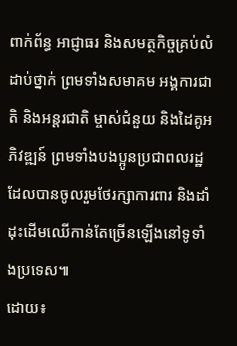ពាក់ព័ន្ធ អាជ្ញាធរ និងសមត្ថកិច្ចគ្រប់លំដាប់ថ្នាក់ ព្រមទាំងសមាគម អង្គការជាតិ និងអន្តរជាតិ ម្ចាស់ជំនួយ និងដៃគូអភិវឌ្ឍន៍ ព្រមទាំងបងប្អូនប្រជាពលរដ្ឋ ដែលបានចូលរួមថែរក្សាការពារ និងដាំដុះដើមឈើកាន់តែច្រើនឡើងនៅទូទាំងប្រទេស៕
ដោយ៖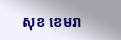សុខ ខេមរា